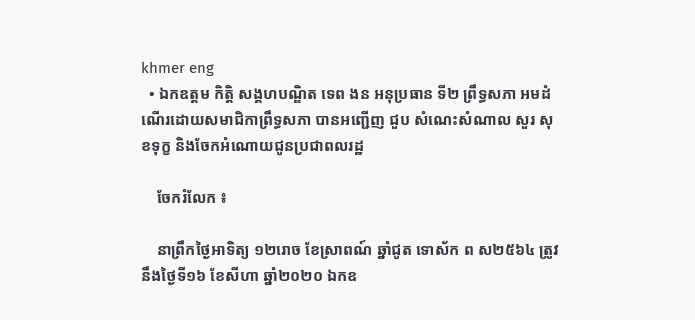khmer eng
  • ឯកឧត្តម កិត្តិ សង្គហបណ្ឌិត ទេព ងន អនុប្រធាន ទី២ ព្រឹទ្ធសភា អមដំណើរដោយសមាជិកាព្រឹទ្ធសភា បានអញ្ជើញ ជួប សំណេះសំណាល សួរ សុខទុក្ខ និងចែកអំណោយជូនប្រជាពលរដ្ឋ

    ចែករំលែក ៖

    នាព្រឹកថ្ងៃអាទិត្យ ១២រោច ខែស្រាពណ៍ ឆ្នាំជូត ទោស័ក ព ស២៥៦៤ ត្រូវនឹងថ្ងៃទី១៦ ខែសីហា ឆ្នាំ២០២០ ឯកឧ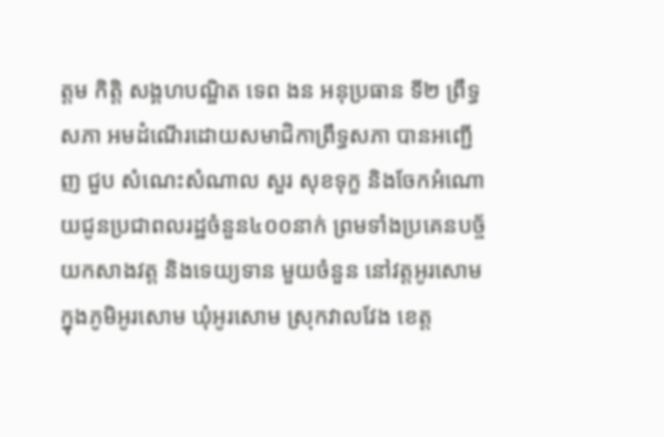ត្តម កិត្តិ សង្គហបណ្ឌិត ទេព ងន អនុប្រធាន ទី២ ព្រឹទ្ធសភា អមដំណើរដោយសមាជិកាព្រឹទ្ធសភា បានអញ្ជើញ ជួប សំណេះសំណាល សួរ សុខទុក្ខ និងចែកអំណោយជូនប្រជាពលរដ្ឋចំនួន៤០០នាក់ ព្រមទាំងប្រគេនបច្ច័យកសាងវត្ត និងទេយ្យទាន មួយចំនួន នៅវត្តអូរសោម ក្នុងភូមិអូរសោម ឃុំអូរសោម ស្រុកវាលវែង ខេត្ត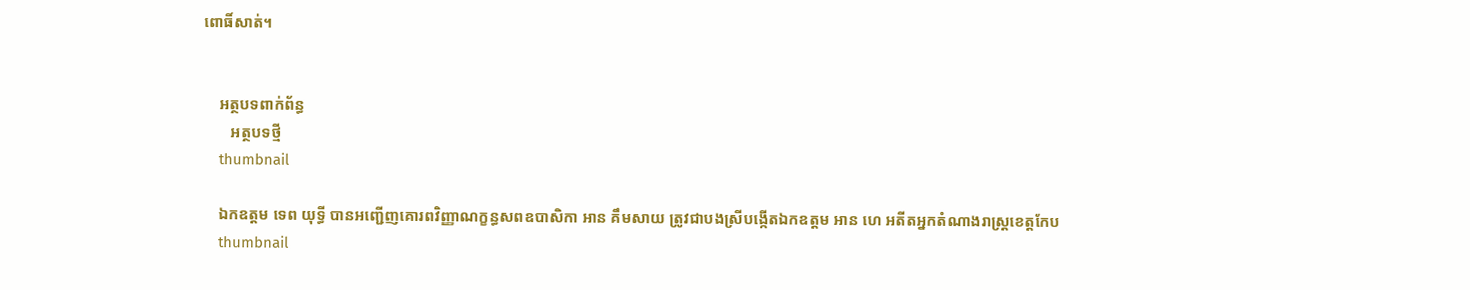ពោធិ៍សាត់។


    អត្ថបទពាក់ព័ន្ធ
       អត្ថបទថ្មី
    thumbnail

    ឯកឧត្តម ទេព យុទ្ធី បានអញ្ជើញគោរពវិញ្ញាណក្ខន្ធសពឧបាសិកា អាន គឹមសាយ ត្រូវជាបងស្រីបង្កើតឯកឧត្តម អាន ហេ អតីតអ្នកតំណាងរាស្ត្រខេត្តកែប
    thumbnail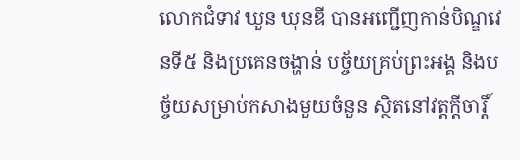លោកជំទាវ ឃួន ឃុនឌី បានអញ្ជើញកាន់បិណ្ឌវេនទី៥ និងប្រគេនចង្ហាន់ បច្ច័យគ្រប់ព្រះអង្គ និងបច្ច័យសម្រាប់កសាងមួយចំនួន ស្ថិតនៅវត្តក្ដីចារ្តិ៍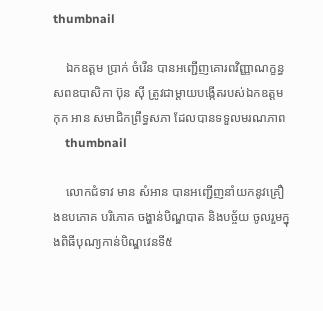thumbnail

    ឯកឧត្តម ប្រាក់ ចំរើន បានអញ្ជើញគោរពវិញ្ញាណក្ខន្ធសពឧបាសិកា ប៊ុន ស៊ី ត្រូវជាម្តាយបង្កើតរបស់ឯកឧត្តម កុក អាន សមាជិកព្រឹទ្ធសភា ដែលបានទទួលមរណភាព
    thumbnail

    លោកជំទាវ មាន សំអាន បានអញ្ជើញនាំយកនូវគ្រឿងឧបភោគ បរិភោគ ចង្ហាន់បិណ្ឌបាត និងបច្ច័យ ចូលរួមក្នុងពិធីបុណ្យកាន់បិណ្ឌវេនទី៥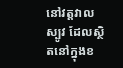នៅវត្តវាលស្បូវ ដែលស្ថិតនៅក្នុងខ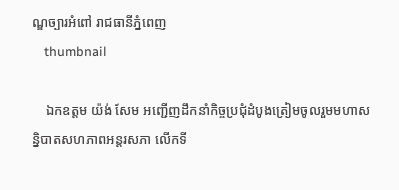ណ្ឌច្បារអំពៅ រាជធានីភ្នំពេញ
    thumbnail

    ឯកឧត្តម យ៉ង់ សែម អញ្ជើញដឹកនាំកិច្ចប្រជុំដំបូងត្រៀមចូលរួមមហាសន្និបាតសហភាពអន្តរសភា លើកទី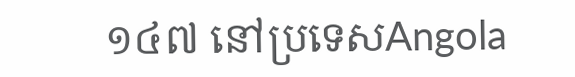១៤៧ នៅប្រទេសAngola